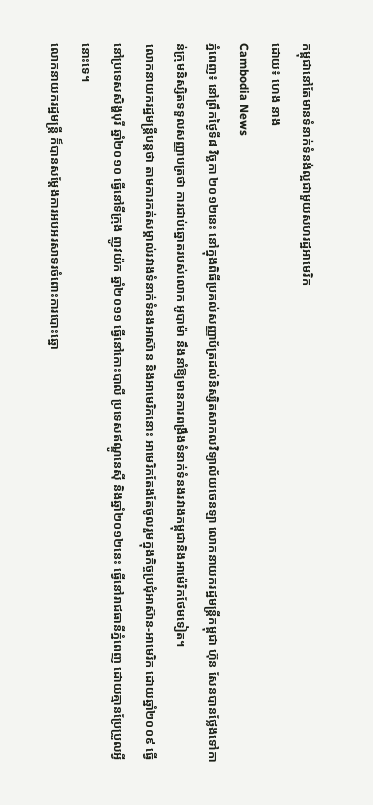កម្ពុជានៅតែមានទំនាក់ទំនង់ល្អជាមួយសហរដ្ឋអាមេរិក
ដោយ៖ ហេង នាង
Cambodia News
ភ្នំពេញ៖ នៅព្រឹកថ្ងៃទី៨ វិច្ឆកា ២០១២នេះ នៅក្នុងពិធីប្រគល់សញ្ញាប័ត្រដល់និស្សិតសាកលវិទ្យាល័យចេនឡា លោកនាយករដ្ឋមន្រ្តីកម្ពុជា ហ៊ុន សែនបានថ្លែងទៅកាន់ក្រុមនិស្សិតទទួលសញ្ញាបត្រថា ការជាប់ឆ្នោតរបស់លោក អូបាម៉ា នឹងនាំឱ្យមានការពង្រឹងទំនាក់ទំនងរវាងកម្ពុជានិងអាម៉េរិកថែមទៀត។
លោកនាយករដ្ឋមន្ត្រីបន្តថា តាមការកត់សម្គាល់រវាងទំនាក់ទំនងអាស៊ាន និងអាមេរិកនោះ អាមេរិកតែងតែចូលរួមក្នុងកិច្ចប្រជុំអាស៊ាន-អាមេរិក ដោយឆ្នាំ២០០៩ ធ្វើនៅប្រទេសសិង្ហបុរី ឆ្នាំ២០១០ ធ្វើនៅទីក្រុង ញូវយ៉ក ឆ្នាំ២០១១ ធ្វើនៅកោះបាលី ប្រទេសឥណ្ឌូនេស៊ី និងឆ្នាំ២០១២នេះ ធ្វើនៅរាជធានីភ្នំពេញ ដោយគ្មានប្រែប្រួលអ្វីនោះទេ។
លោកនាយករដ្ឋមន្ត្រី ក៏បានសម្តែងការអបអរសាទរចំពោះការបោះឆ្នោ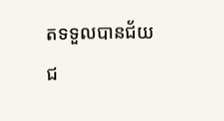តទទួលបានជ័យជ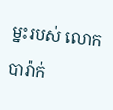ម្នះរបស់ លោក បារ៉ាក់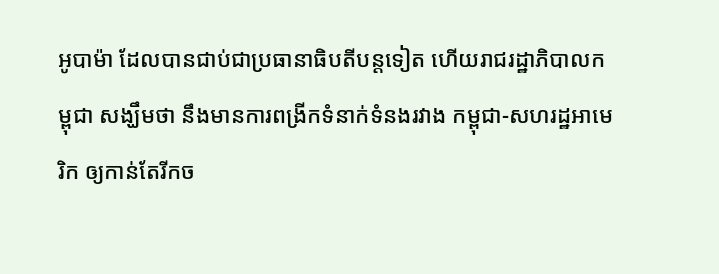អូបាម៉ា ដែលបានជាប់ជាប្រធានាធិបតីបន្តទៀត ហើយរាជរដ្ឋាភិបាលកម្ពុជា សង្ឃឹមថា នឹងមានការពង្រីកទំនាក់ទំនងរវាង កម្ពុជា-សហរដ្ឋអាមេរិក ឲ្យកាន់តែរីកច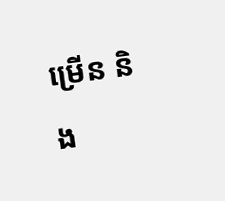ម្រើន និង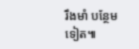រឹងមាំ បន្ថែមទៀត៕